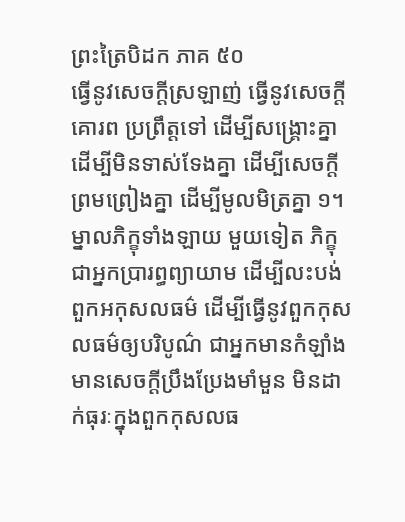ព្រះត្រៃបិដក ភាគ ៥០
ធ្វើនូវសេចក្តីស្រឡាញ់ ធ្វើនូវសេចក្តីគោរព ប្រព្រឹត្តទៅ ដើម្បីសង្រ្គោះគ្នា ដើម្បីមិនទាស់ទែងគ្នា ដើម្បីសេចក្តីព្រមព្រៀងគ្នា ដើម្បីមូលមិត្រគ្នា ១។ ម្នាលភិក្ខុទាំងឡាយ មួយទៀត ភិក្ខុជាអ្នកប្រារព្ធព្យាយាម ដើម្បីលះបង់ពួកអកុសលធម៌ ដើម្បីធ្វើនូវពួកកុសលធម៌ឲ្យបរិបូណ៌ ជាអ្នកមានកំឡាំង មានសេចក្តីប្រឹងប្រែងមាំមួន មិនដាក់ធុរៈក្នុងពួកកុសលធ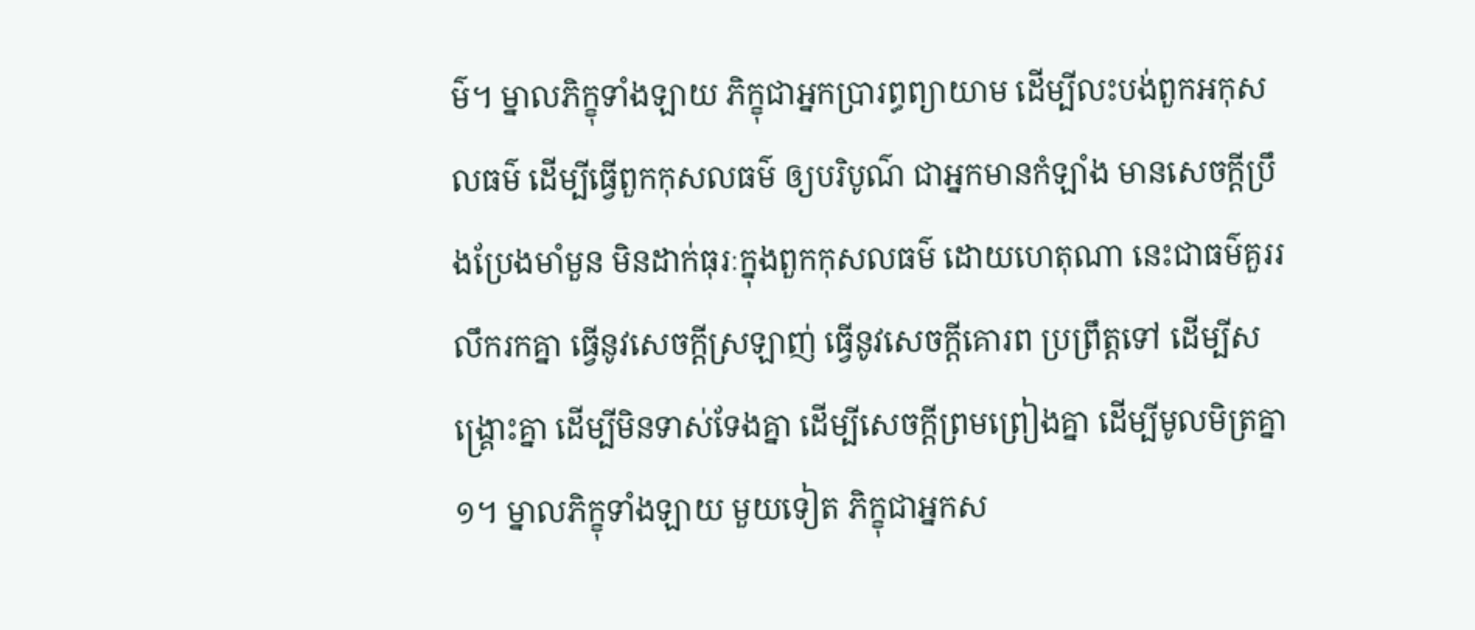ម៌។ ម្នាលភិក្ខុទាំងឡាយ ភិក្ខុជាអ្នកប្រារព្ធព្យាយាម ដើម្បីលះបង់ពួកអកុសលធម៌ ដើម្បីធ្វើពួកកុសលធម៌ ឲ្យបរិបូណ៌ ជាអ្នកមានកំឡាំង មានសេចក្តីប្រឹងប្រែងមាំមួន មិនដាក់ធុរៈក្នុងពួកកុសលធម៌ ដោយហេតុណា នេះជាធម៌គួររលឹករកគ្នា ធ្វើនូវសេចក្តីស្រឡាញ់ ធ្វើនូវសេចក្តីគោរព ប្រព្រឹត្តទៅ ដើម្បីសង្រ្គោះគ្នា ដើម្បីមិនទាស់ទែងគ្នា ដើម្បីសេចក្តីព្រមព្រៀងគ្នា ដើម្បីមូលមិត្រគ្នា ១។ ម្នាលភិក្ខុទាំងឡាយ មួយទៀត ភិក្ខុជាអ្នកស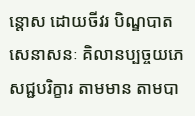ន្តោស ដោយចីវរ បិណ្ឌបាត សេនាសនៈ គិលានប្បច្ចយភេសជ្ជបរិក្ខារ តាមមាន តាមបា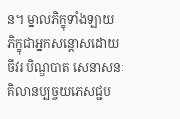ន។ ម្នាលភិក្ខុទាំងឡាយ ភិក្ខុជាអ្នកសន្តោសដោយចីវរ បិណ្ឌបាត សេនាសនៈ គិលានប្បច្ចយភេសជ្ជប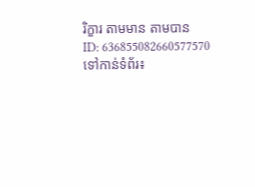រិក្ខារ តាមមាន តាមបាន
ID: 636855082660577570
ទៅកាន់ទំព័រ៖